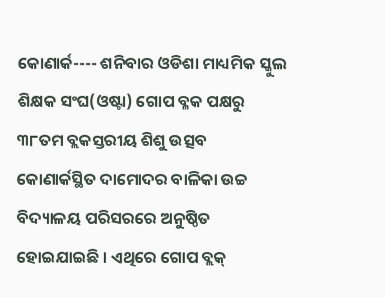କୋଣାର୍କ---- ଶନିବାର ଓଡିଶା ମାଧ୍ୟମିକ ସ୍କୁଲ ଶିକ୍ଷକ ସଂଘ(ଓଷ୍ଟା) ଗୋପ ବ୍ଳକ ପକ୍ଷରୁ ୩୮ତମ ବ୍ଲକସ୍ତରୀୟ ଶିଶୁ ଉତ୍ସବ କୋଣାର୍କସ୍ଥିତ ଦାମୋଦର ବାଳିକା ଉଚ୍ଚ ବିଦ୍ୟାଳୟ ପରିସରରେ ଅନୁଷ୍ଠିତ ହୋଇଯାଇଛି । ଏଥିରେ ଗୋପ ବ୍ଲକ୍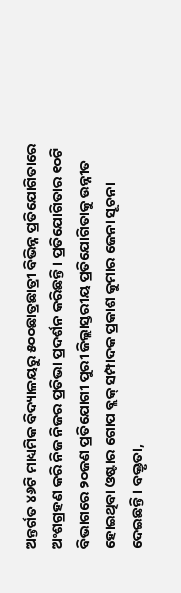ଅନ୍ତର୍ଗତ ୪୬ଟି ମାଧ୍ୟମିକ ବିଦ୍ୟାଳୟରୁ ୫୦୦ଛାତ୍ରଛାତ୍ରୀ ବିଭିନ୍ନ ପ୍ରତିଯୋଗିତାରେ ଅଂଶଗ୍ରହଣ କରି ନିଜ ନିଜର ପ୍ରତିଭା ପ୍ରଦର୍ଶନ କରିଛନ୍ତି । ପ୍ରତିଯୋଗିତାର ୧୦ଟି ବିଭାଗରେ ୨୦ଜଣ ପ୍ରତିଯୋଗୀ ପୁରୀ ଜିଲ୍ଲାସ୍ତରୀୟ ପ୍ରତିଯୋଗିତାକୁ ଉନ୍ନୀତ ହୋଇଥିବା ଓଷ୍ଟାର ଗୋପ ବ୍ଲକ୍ ସମ୍ପାଦକ ପ୍ରକାଶ କୁମାର ଜେନା ସୂଚନା ଦେଇଛନ୍ତି । ବକ୍ତୃତା,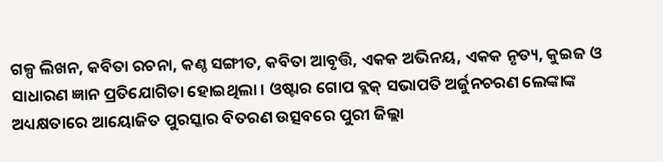ଗଳ୍ପ ଲିଖନ, କବିତା ରଚନା, କଣ୍ଠ ସଙ୍ଗୀତ, କବିତା ଆବୃତ୍ତି, ଏକକ ଅଭିନୟ, ଏକକ ନୃତ୍ୟ, କୁଇଜ ଓ ସାଧାରଣ ଜ୍ଞାନ ପ୍ରତିଯୋଗିତା ହୋଇଥିଲା । ଓଷ୍ଟାର ଗୋପ ବ୍ଲକ୍ ସଭାପତି ଅର୍ଜୁନଚରଣ ଲେଙ୍କାଙ୍କ ଅଧ୍ୟକ୍ଷତାରେ ଆୟୋଜିତ ପୁରସ୍କାର ବିତରଣ ଉତ୍ସବରେ ପୁରୀ ଜିଲ୍ଲା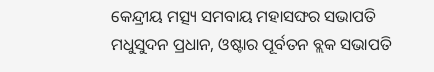କେନ୍ଦ୍ରୀୟ ମତ୍ସ୍ୟ ସମବାୟ ମହାସଙ୍ଘର ସଭାପତି ମଧୁସୁଦନ ପ୍ରଧାନ, ଓଷ୍ଟାର ପୂର୍ବତନ ବ୍ଲକ ସଭାପତି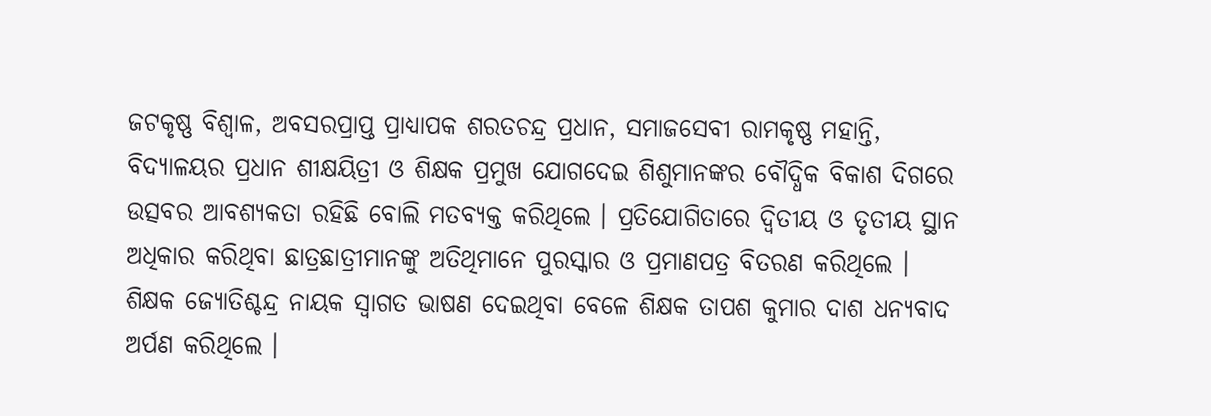ଜଟକୃଷ୍ଣ ବିଶ୍ୱାଳ, ଅବସରପ୍ରାପ୍ତ ପ୍ରାଧ୍ୟାପକ ଶରତଚନ୍ଦ୍ର ପ୍ରଧାନ, ସମାଜସେବୀ ରାମକୃଷ୍ଣ ମହାନ୍ତି, ବିଦ୍ୟାଳୟର ପ୍ରଧାନ ଶୀକ୍ଷୟିତ୍ରୀ ଓ ଶିକ୍ଷକ ପ୍ରମୁଖ ଯୋଗଦେଇ ଶିଶୁମାନଙ୍କର ବୌଦ୍ଧିକ ବିକାଶ ଦିଗରେ ଉତ୍ସବର ଆବଶ୍ୟକତା ରହିଛି ବୋଲି ମତବ୍ୟକ୍ତ କରିଥିଲେ । ପ୍ରତିଯୋଗିତାରେ ଦ୍ୱିତୀୟ ଓ ତୃତୀୟ ସ୍ଥାନ ଅଧିକାର କରିଥିବା ଛାତ୍ରଛାତ୍ରୀମାନଙ୍କୁ ଅତିଥିମାନେ ପୁରସ୍କାର ଓ ପ୍ରମାଣପତ୍ର ବିତରଣ କରିଥିଲେ । ଶିକ୍ଷକ ଜ୍ୟୋତିଶ୍ଚନ୍ଦ୍ର ନାୟକ ସ୍ୱାଗତ ଭାଷଣ ଦେଇଥିବା ବେଳେ ଶିକ୍ଷକ ତାପଶ କୁମାର ଦାଶ ଧନ୍ୟବାଦ ଅର୍ପଣ କରିଥିଲେ ।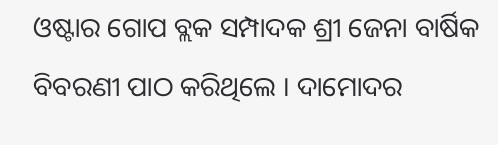ଓଷ୍ଟାର ଗୋପ ବ୍ଲକ ସମ୍ପାଦକ ଶ୍ରୀ ଜେନା ବାର୍ଷିକ ବିବରଣୀ ପାଠ କରିଥିଲେ । ଦାମୋଦର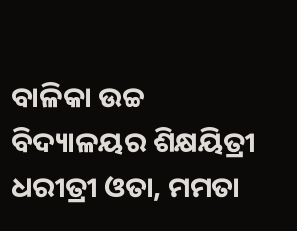ବାଳିକା ଉଚ୍ଚ ବିଦ୍ୟାଳୟର ଶିକ୍ଷୟିତ୍ରୀ ଧରୀତ୍ରୀ ଓତା, ମମତା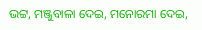ଭଟ୍ଟ, ମଞ୍ଜୁବାଳା ଦେଇ, ମନୋରମା ଦେଇ,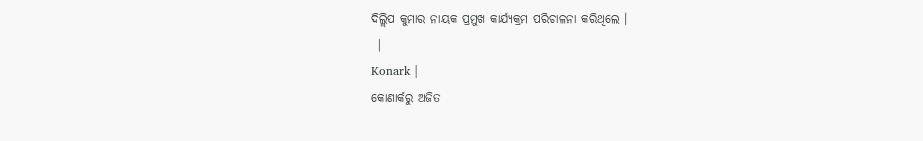ଦିଲ୍ଲିପ କୁମାର ନାୟକ ପ୍ରମୁଖ କାର୍ଯ୍ୟକ୍ରମ ପରିଚାଳନା କରିଥିଲେ ।
 |
Konark |
କୋଣାର୍କରୁ ଅଜିତ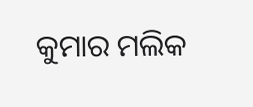କୁମାର ମଲିକ